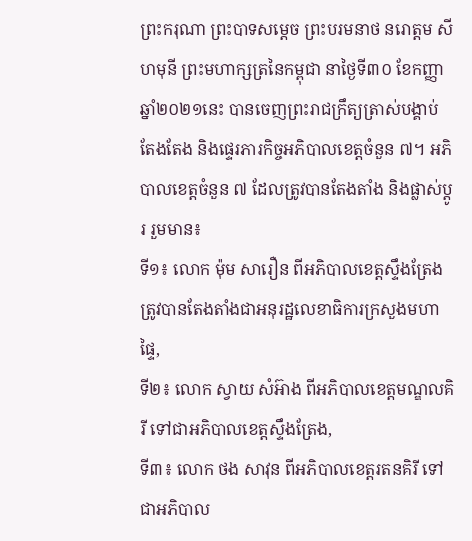ព្រះករុណា ព្រះបាទសម្ដេច ព្រះបរមនាថ នរោត្តម សីហមុនី ព្រះមហាក្សត្រនៃកម្ពុជា នាថ្ងៃទី៣០ ខែកញ្ញា ឆ្នាំ២០២១នេះ បានចេញព្រះរាជក្រឹត្យត្រាស់បង្គាប់ តែងតែង និងផ្ទេរភារកិច្ចអភិបាលខេត្តចំនួន ៧។ អភិបាលខេត្តចំនួន ៧ ដែលត្រូវបានតែងតាំង និងផ្លាស់ប្ដូរ រួមមាន៖
ទី១៖ លោក ម៉ុម សារឿន ពីអភិបាលខេត្តស្ទឹងត្រែង ត្រូវបានតែងតាំងជាអនុរដ្ឋលេខាធិការក្រសួងមហាផ្ទៃ,
ទី២៖ លោក ស្វាយ សំអ៊ាង ពីអភិបាលខេត្តមណ្ឌលគិរី ទៅជាអភិបាលខេត្តស្ទឹងត្រែង,
ទី៣៖ លោក ថង សាវុន ពីអភិបាលខេត្តរតនគិរី ទៅជាអភិបាល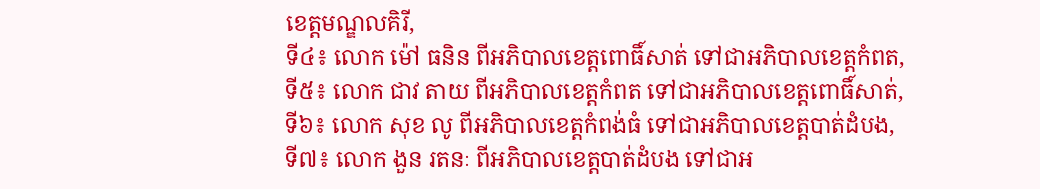ខេត្តមណ្ឌលគិរី,
ទី៤៖ លោក ម៉ៅ ធនិន ពីអភិបាលខេត្តពោធិ៍សាត់ ទៅជាអភិបាលខេត្តកំពត,
ទី៥៖ លោក ជាវ តាយ ពីអភិបាលខេត្តកំពត ទៅជាអភិបាលខេត្តពោធិ៍សាត់,
ទី៦៖ លោក សុខ លូ ពីអភិបាលខេត្តកំពង់ធំ ទៅជាអភិបាលខេត្តបាត់ដំបង,
ទី៧៖ លោក ងួន រតនៈ ពីអភិបាលខេត្តបាត់ដំបង ទៅជាអ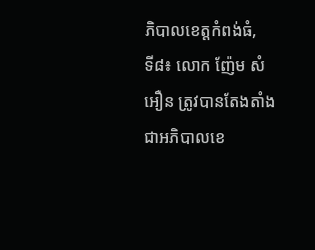ភិបាលខេត្តកំពង់ធំ,
ទី៨៖ លោក ញ៉ែម សំអឿន ត្រូវបានតែងតាំងជាអភិបាលខេ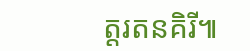ត្តរតនគិរី៕